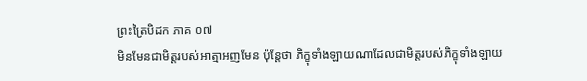ព្រះត្រៃបិដក ភាគ ០៧
មិនមែនជាមិត្តរបស់អាត្មាអញមែន ប៉ុន្តែថា ភិក្ខុទាំងឡាយណាដែលជាមិត្តរបស់ភិក្ខុទាំងឡាយ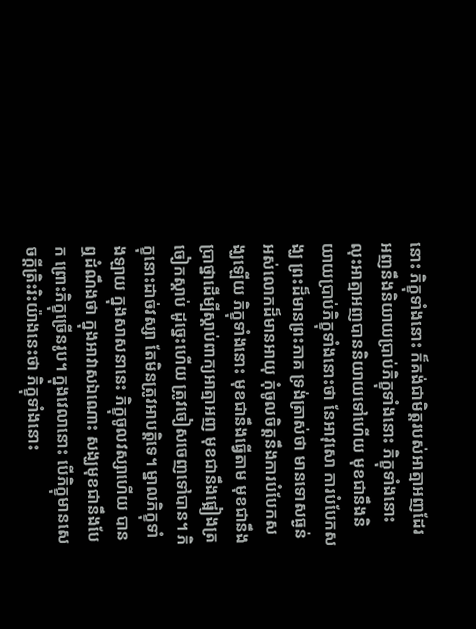នោះ ភិក្ខុទាំងនោះ ក៏គង់ជាមិត្តរបស់អាត្មាអញដែរ អញនឹងនិយាយប្រាប់ភិក្ខុទាំងនោះ ភិក្ខុទាំងនោះ លុះអាត្មាអញបាននិយាយទៅហើយ មុខជានឹងនិយាយប្រាប់ភិក្ខុទាំងនោះថា នែអាវុសោ ការបំបែកសង្ឃ ព្រះដ៏មានព្រះភាគ ទ្រង់ត្រាស់ថា មានទោសធ្ងន់ អស់លោកដ៏មានអាយុ កុំចូលចិត្តនឹងការបំបែកសង្ឃឡើយ ភិក្ខុទាំងនោះ មុខជានឹងធ្វើតាម មុខជានឹងប្រាថ្នាដើម្បីស្តាប់ពាក្យអាត្មាអញ មុខជានឹងផ្អៀងត្រចៀកស្តាប់ ដូច្នេះហើយ ត្រូវចៀសចេញទៅបាន។ ភិក្ខុនោះដាច់វស្សា តែមិនត្រូវអាបត្តិទេ។ ម្នាលភិក្ខុទាំងឡាយ ក្នុងសាសនានេះ ភិក្ខុចូលវស្សាហើយ បានឮដំណឹងថា ក្នុងអាវាសឯណោះ សង្ឃមុខជានឹងបែក ព្រោះភិក្ខុច្រើនរូប។ ក្នុងវេលានោះ បើភិក្ខុមានសេចក្តីត្រិះរិះយ៉ាងនេះថា ភិក្ខុទាំងនោះ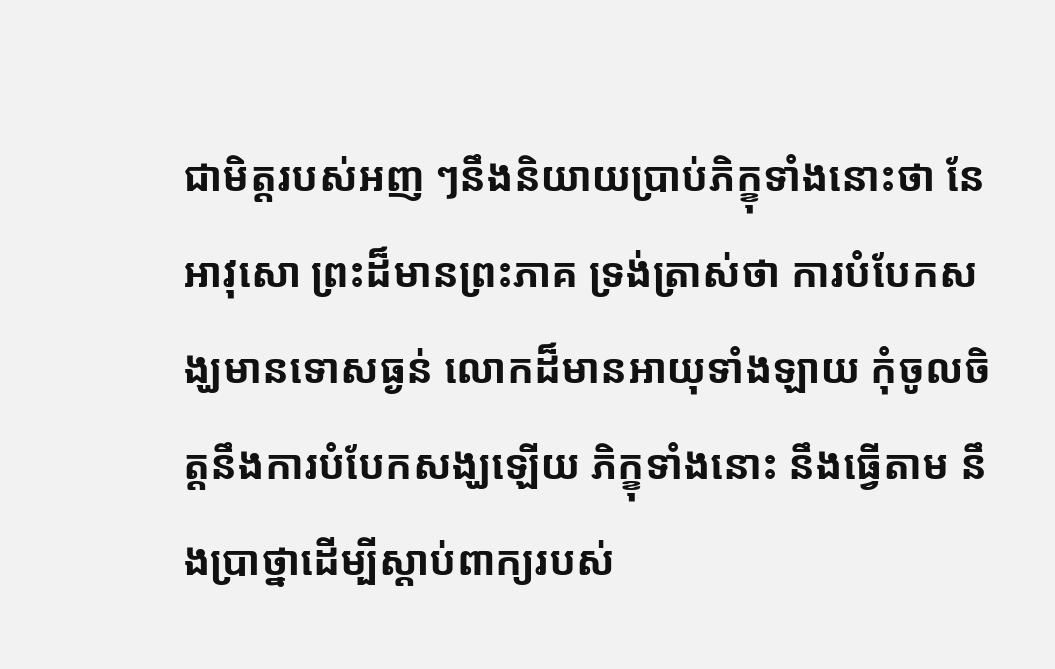ជាមិត្តរបស់អញ ៗនឹងនិយាយប្រាប់ភិក្ខុទាំងនោះថា នែអាវុសោ ព្រះដ៏មានព្រះភាគ ទ្រង់ត្រាស់ថា ការបំបែកសង្ឃមានទោសធ្ងន់ លោកដ៏មានអាយុទាំងឡាយ កុំចូលចិត្តនឹងការបំបែកសង្ឃឡើយ ភិក្ខុទាំងនោះ នឹងធ្វើតាម នឹងប្រាថ្នាដើម្បីស្តាប់ពាក្យរបស់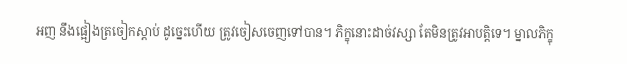អញ នឹងផ្អៀងត្រចៀកស្តាប់ ដូច្នេះហើយ ត្រូវចៀសចេញទៅបាន។ ភិក្ខុនោះដាច់វស្សា តែមិនត្រូវអាបត្តិទេ។ ម្នាលភិក្ខុ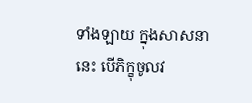ទាំងឡាយ ក្នុងសាសនានេះ បើភិក្ខុចូលវ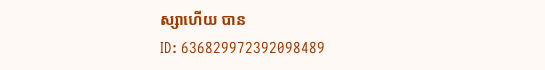ស្សាហើយ បាន
ID: 636829972392098489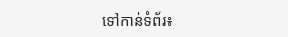ទៅកាន់ទំព័រ៖